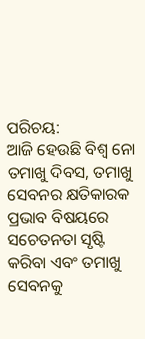ପରିଚୟ:
ଆଜି ହେଉଛି ବିଶ୍ୱ ନୋ ତମାଖୁ ଦିବସ, ତମାଖୁ ସେବନର କ୍ଷତିକାରକ ପ୍ରଭାବ ବିଷୟରେ ସଚେତନତା ସୃଷ୍ଟି କରିବା ଏବଂ ତମାଖୁ ସେବନକୁ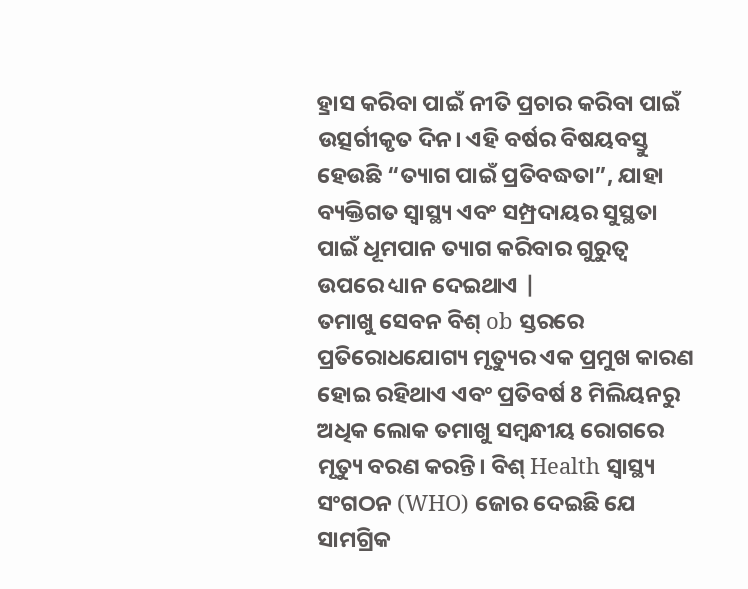ହ୍ରାସ କରିବା ପାଇଁ ନୀତି ପ୍ରଚାର କରିବା ପାଇଁ ଉତ୍ସର୍ଗୀକୃତ ଦିନ। ଏହି ବର୍ଷର ବିଷୟବସ୍ତୁ ହେଉଛି “ତ୍ୟାଗ ପାଇଁ ପ୍ରତିବଦ୍ଧତା”, ଯାହା ବ୍ୟକ୍ତିଗତ ସ୍ୱାସ୍ଥ୍ୟ ଏବଂ ସମ୍ପ୍ରଦାୟର ସୁସ୍ଥତା ପାଇଁ ଧୂମପାନ ତ୍ୟାଗ କରିବାର ଗୁରୁତ୍ୱ ଉପରେ ଧ୍ୟାନ ଦେଇଥାଏ |
ତମାଖୁ ସେବନ ବିଶ୍ ob ସ୍ତରରେ ପ୍ରତିରୋଧଯୋଗ୍ୟ ମୃତ୍ୟୁର ଏକ ପ୍ରମୁଖ କାରଣ ହୋଇ ରହିଥାଏ ଏବଂ ପ୍ରତିବର୍ଷ 8 ମିଲିୟନରୁ ଅଧିକ ଲୋକ ତମାଖୁ ସମ୍ବନ୍ଧୀୟ ରୋଗରେ ମୃତ୍ୟୁ ବରଣ କରନ୍ତି। ବିଶ୍ Health ସ୍ୱାସ୍ଥ୍ୟ ସଂଗଠନ (WHO) ଜୋର ଦେଇଛି ଯେ ସାମଗ୍ରିକ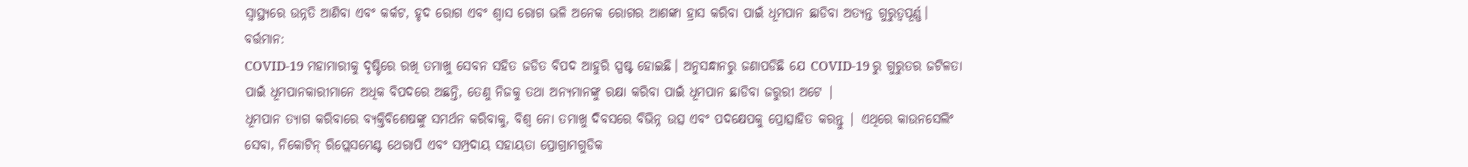ସ୍ୱାସ୍ଥ୍ୟରେ ଉନ୍ନତି ଆଣିବା ଏବଂ କର୍କଟ, ହୃଦ ରୋଗ ଏବଂ ଶ୍ୱାସ ରୋଗ ଭଳି ଅନେକ ରୋଗର ଆଶଙ୍କା ହ୍ରାସ କରିବା ପାଇଁ ଧୂମପାନ ଛାଡିବା ଅତ୍ୟନ୍ତ ଗୁରୁତ୍ୱପୂର୍ଣ୍ଣ।
ବର୍ତ୍ତମାନ:
COVID-19 ମହାମାରୀକୁ ଦୃଷ୍ଟିରେ ରଖି ତମାଖୁ ସେବନ ସହିତ ଜଡିତ ବିପଦ ଆହୁରି ସ୍ପଷ୍ଟ ହୋଇଛି। ଅନୁସନ୍ଧାନରୁ ଜଣାପଡିଛି ଯେ COVID-19 ରୁ ଗୁରୁତର ଜଟିଳତା ପାଇଁ ଧୂମପାନକାରୀମାନେ ଅଧିକ ବିପଦରେ ଅଛନ୍ତି, ତେଣୁ ନିଜକୁ ତଥା ଅନ୍ୟମାନଙ୍କୁ ରକ୍ଷା କରିବା ପାଇଁ ଧୂମପାନ ଛାଡିବା ଜରୁରୀ ଅଟେ |
ଧୂମପାନ ତ୍ୟାଗ କରିବାରେ ବ୍ୟକ୍ତିବିଶେଷଙ୍କୁ ସମର୍ଥନ କରିବାକୁ, ବିଶ୍ୱ ନୋ ତମାଖୁ ଦିବସରେ ବିଭିନ୍ନ ଉତ୍ସ ଏବଂ ପଦକ୍ଷେପକୁ ପ୍ରୋତ୍ସାହିତ କରନ୍ତୁ | ଏଥିରେ କାଉନସେଲିଂ ସେବା, ନିକୋଟିନ୍ ରିପ୍ଲେସମେଣ୍ଟ ଥେରାପି ଏବଂ ସମ୍ପ୍ରଦାୟ ସହାୟତା ପ୍ରୋଗ୍ରାମଗୁଡିକ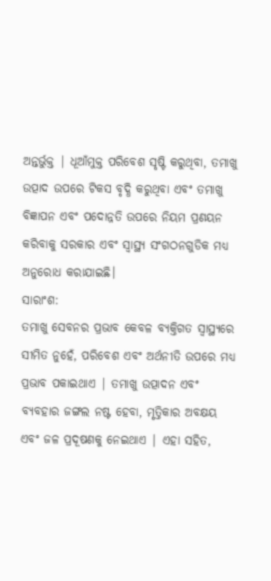ଅନ୍ତର୍ଭୁକ୍ତ | ଧୂଆଁମୁକ୍ତ ପରିବେଶ ସୃଷ୍ଟି କରୁଥିବା, ତମାଖୁ ଉତ୍ପାଦ ଉପରେ ଟିକସ ବୃଦ୍ଧି କରୁଥିବା ଏବଂ ତମାଖୁ ବିଜ୍ଞାପନ ଏବଂ ପଦୋନ୍ନତି ଉପରେ ନିୟମ ପ୍ରଣୟନ କରିବାକୁ ସରକାର ଏବଂ ସ୍ୱାସ୍ଥ୍ୟ ସଂଗଠନଗୁଡିକ ମଧ୍ୟ ଅନୁରୋଧ କରାଯାଇଛି।
ସାରାଂଶ:
ତମାଖୁ ସେବନର ପ୍ରଭାବ କେବଳ ବ୍ୟକ୍ତିଗତ ସ୍ୱାସ୍ଥ୍ୟରେ ସୀମିତ ନୁହେଁ, ପରିବେଶ ଏବଂ ଅର୍ଥନୀତି ଉପରେ ମଧ୍ୟ ପ୍ରଭାବ ପକାଇଥାଏ | ତମାଖୁ ଉତ୍ପାଦନ ଏବଂ ବ୍ୟବହାର ଜଙ୍ଗଲ ନଷ୍ଟ ହେବା, ମୃତ୍ତିକାର ଅବକ୍ଷୟ ଏବଂ ଜଳ ପ୍ରଦୂଷଣକୁ ନେଇଥାଏ | ଏହା ସହିତ,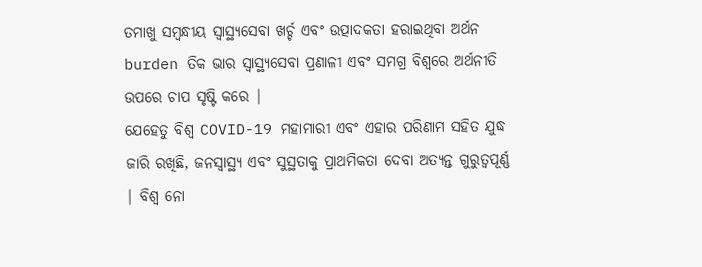ତମାଖୁ ସମ୍ବନ୍ଧୀୟ ସ୍ୱାସ୍ଥ୍ୟସେବା ଖର୍ଚ୍ଚ ଏବଂ ଉତ୍ପାଦକତା ହରାଇଥିବା ଅର୍ଥନ burden ତିକ ଭାର ସ୍ୱାସ୍ଥ୍ୟସେବା ପ୍ରଣାଳୀ ଏବଂ ସମଗ୍ର ବିଶ୍ୱରେ ଅର୍ଥନୀତି ଉପରେ ଚାପ ସୃଷ୍ଟି କରେ |
ଯେହେତୁ ବିଶ୍ୱ COVID-19 ମହାମାରୀ ଏବଂ ଏହାର ପରିଣାମ ସହିତ ଯୁଦ୍ଧ ଜାରି ରଖିଛି, ଜନସ୍ୱାସ୍ଥ୍ୟ ଏବଂ ସୁସ୍ଥତାକୁ ପ୍ରାଥମିକତା ଦେବା ଅତ୍ୟନ୍ତ ଗୁରୁତ୍ୱପୂର୍ଣ୍ଣ | ବିଶ୍ୱ ନୋ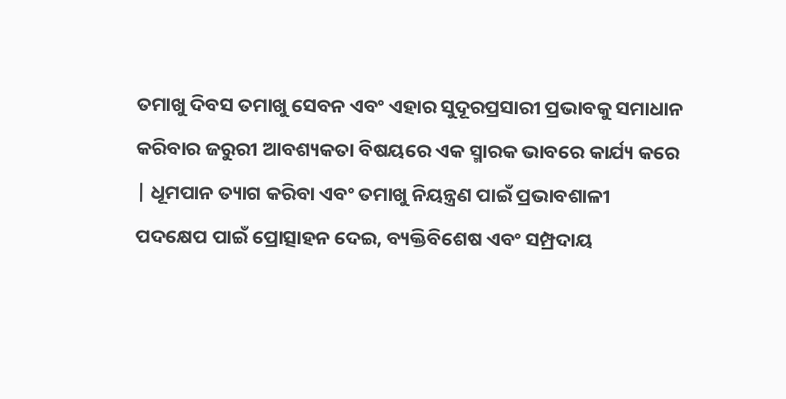ତମାଖୁ ଦିବସ ତମାଖୁ ସେବନ ଏବଂ ଏହାର ସୁଦୂରପ୍ରସାରୀ ପ୍ରଭାବକୁ ସମାଧାନ କରିବାର ଜରୁରୀ ଆବଶ୍ୟକତା ବିଷୟରେ ଏକ ସ୍ମାରକ ଭାବରେ କାର୍ଯ୍ୟ କରେ | ଧୂମପାନ ତ୍ୟାଗ କରିବା ଏବଂ ତମାଖୁ ନିୟନ୍ତ୍ରଣ ପାଇଁ ପ୍ରଭାବଶାଳୀ ପଦକ୍ଷେପ ପାଇଁ ପ୍ରୋତ୍ସାହନ ଦେଇ, ବ୍ୟକ୍ତିବିଶେଷ ଏବଂ ସମ୍ପ୍ରଦାୟ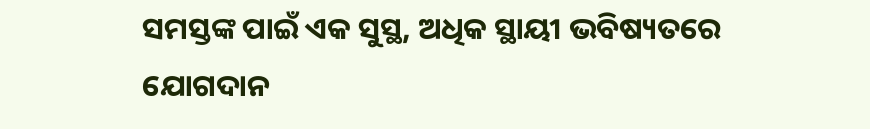ସମସ୍ତଙ୍କ ପାଇଁ ଏକ ସୁସ୍ଥ, ଅଧିକ ସ୍ଥାୟୀ ଭବିଷ୍ୟତରେ ଯୋଗଦାନ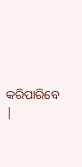କରିପାରିବେ |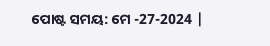ପୋଷ୍ଟ ସମୟ: ମେ -27-2024 |